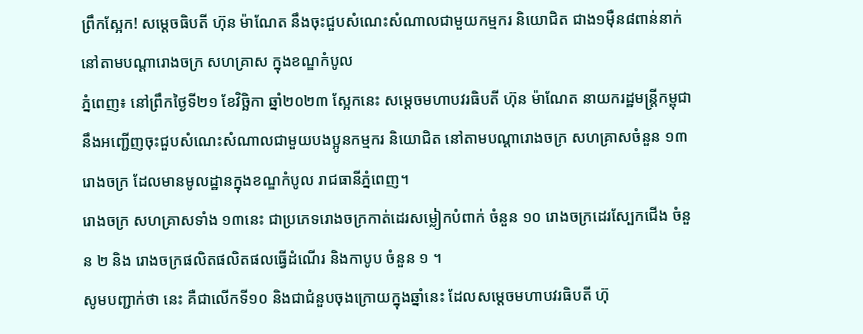ព្រឹកស្អែក! សម្តេចធិបតី ហ៊ុន ម៉ាណែត នឹងចុះជួបសំណេះសំណាលជាមួយកម្មករ និយោជិត ជាង១ម៉ឺន៨ពាន់នាក់ នៅតាមបណ្តារោងចក្រ សហគ្រាស ក្នុងខណ្ឌកំបូល
ភ្នំពេញ៖ នៅព្រឹកថ្ងៃទី២១ ខែវិច្ឆិកា ឆ្នាំ២០២៣ ស្អែកនេះ សម្តេចមហាបវរធិបតី ហ៊ុន ម៉ាណែត នាយករដ្ឋមន្ត្រីកម្ពុជានឹងអញ្ជើញចុះជួបសំណេះសំណាលជាមួយបងប្អូនកម្មករ និយោជិត នៅតាមបណ្តារោងចក្រ សហគ្រាសចំនួន ១៣រោងចក្រ ដែលមានមូលដ្ឋានក្នុងខណ្ឌកំបូល រាជធានីភ្នំពេញ។
រោងចក្រ សហគ្រាសទាំង ១៣នេះ ជាប្រភេទរោងចក្រកាត់ដេរសម្លៀកបំពាក់ ចំនួន ១០ រោងចក្រដេរស្បែកជើង ចំនួន ២ និង រោងចក្រផលិតផលិតផលធ្វើដំណើរ និងកាបូប ចំនួន ១ ។
សូមបញ្ជាក់ថា នេះ គឺជាលើកទី១០ និងជាជំនួបចុងក្រោយក្នុងឆ្នាំនេះ ដែលសម្តេចមហាបវរធិបតី ហ៊ុ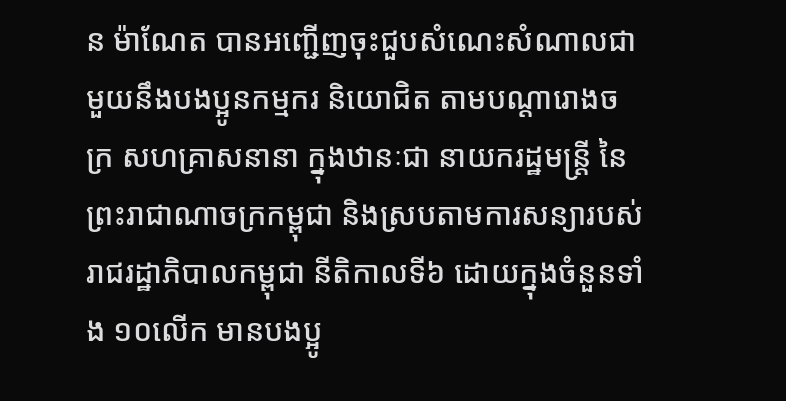ន ម៉ាណែត បានអញ្ជើញចុះជួបសំណេះសំណាលជាមួយនឹងបងប្អូនកម្មករ និយោជិត តាមបណ្តារោងចក្រ សហគ្រាសនានា ក្នុងឋានៈជា នាយករដ្ឋមន្ត្រី នៃព្រះរាជាណាចក្រកម្ពុជា និងស្របតាមការសន្យារបស់រាជរដ្ឋាភិបាលកម្ពុជា នីតិកាលទី៦ ដោយក្នុងចំនួនទាំង ១០លើក មានបងប្អូ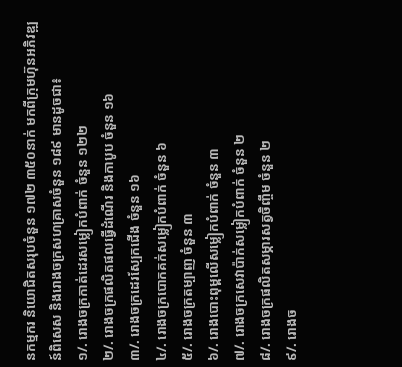នកម្មករ និយោជិតសរុបចំនួន ១៧២ ៣៥០នាក់ មកពីក្រុមហ៊ុនអភិវឌ្ឍន៍ពិសេស និងរោងចក្រសហគ្រាសចំនួន ១៨៩ មានដូចជា៖
១/. រោងចក្រកាត់ដេរសម្លៀកបំពាក់ ចំនួន ១២២
២/. រោងចក្រផលិតផលធ្វើដំណើរ និងកាបូប ចំនួន ១៦
៣/. រោងចក្រដេរស្បែកជើង ចំនួន ១៦
៤/. រោងចក្របោកគក់សម្លៀកបំពាក់ ចំនួន ៦
៥/. រោងចក្រតម្បាញ ចំនួន ៣
៦/. រោងបោះពុម្ពលើសម្លៀកបំពាក់ ចំនួន ៣
៧/. រោងចក្រសេវាប៉ាក់សម្លៀកបំពាក់ ចំនួន ២
៨/. រោងចក្រផលិតសម្ភារសត្វចិញ្ចឹម ចំនួន ២
៩/. រោងច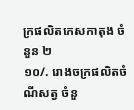ក្រផលិតកេសកាតុង ចំនួន ២
១០/. រោងចក្រផលិតចំណីសត្វ ចំនួ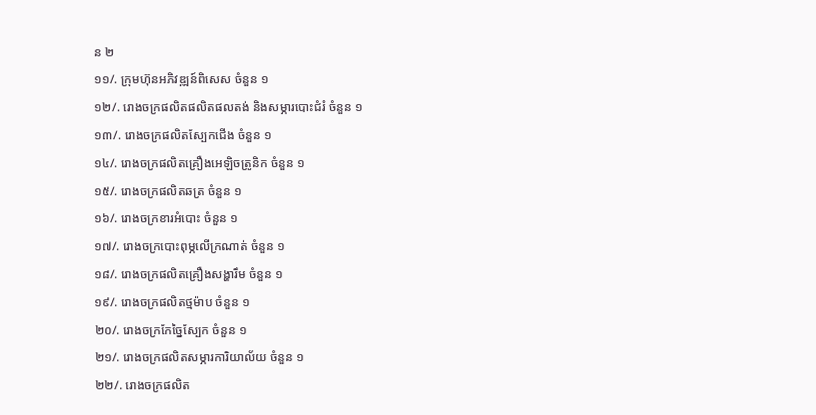ន ២
១១/. ក្រុមហ៊ុនអភិវឌ្ឍន៍ពិសេស ចំនួន ១
១២/. រោងចក្រផលិតផលិតផលតង់ និងសម្ភារបោះជំរំ ចំនួន ១
១៣/. រោងចក្រផលិតស្បែកជើង ចំនួន ១
១៤/. រោងចក្រផលិតគ្រឿងអេឡិចត្រូនិក ចំនួន ១
១៥/. រោងចក្រផលិតឆត្រ ចំនួន ១
១៦/. រោងចក្រខារអំបោះ ចំនួន ១
១៧/. រោងចក្របោះពុម្ភលើក្រណាត់ ចំនួន ១
១៨/. រោងចក្រផលិតគ្រឿងសង្ហារឹម ចំនួន ១
១៩/. រោងចក្រផលិតថ្មម៉ាប ចំនួន ១
២០/. រោងចក្រកែច្នៃស្បែក ចំនួន ១
២១/. រោងចក្រផលិតសម្ភារការិយាល័យ ចំនួន ១
២២/. រោងចក្រផលិត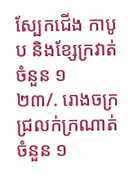ស្បែកជើង កាបូប និងខ្សែក្រវាត់ ចំនួន ១
២៣/. រោងចក្រជ្រលក់ក្រណាត់ ចំនួន ១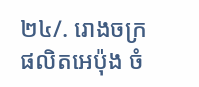២៤/. រោងចក្រផលិតអេប៉ុង ចំ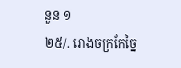នួន ១
២៥/. រោងចក្រកែច្នៃ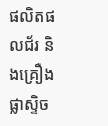ផលិតផលជ័រ និងគ្រឿងផ្លាស្ទិច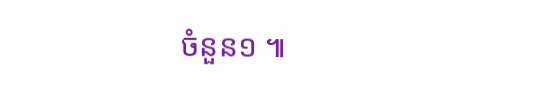ចំនួន១ ៕